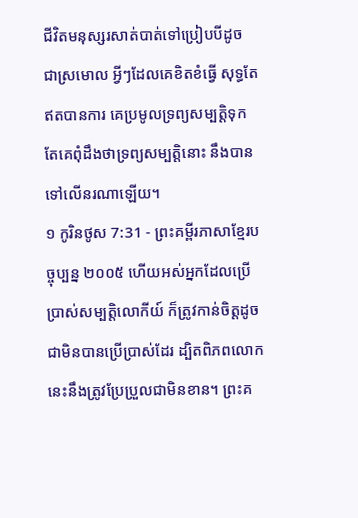ជីវិតមនុស្សរសាត់បាត់ទៅប្រៀបបីដូច ជាស្រមោល អ្វីៗដែលគេខិតខំធ្វើ សុទ្ធតែឥតបានការ គេប្រមូលទ្រព្យសម្បត្តិទុក តែគេពុំដឹងថាទ្រព្យសម្បត្តិនោះ នឹងបានទៅលើនរណាឡើយ។
១ កូរិនថូស 7:31 - ព្រះគម្ពីរភាសាខ្មែរបច្ចុប្បន្ន ២០០៥ ហើយអស់អ្នកដែលប្រើប្រាស់សម្បត្តិលោកីយ៍ ក៏ត្រូវកាន់ចិត្តដូចជាមិនបានប្រើប្រាស់ដែរ ដ្បិតពិភពលោកនេះនឹងត្រូវប្រែប្រួលជាមិនខាន។ ព្រះគ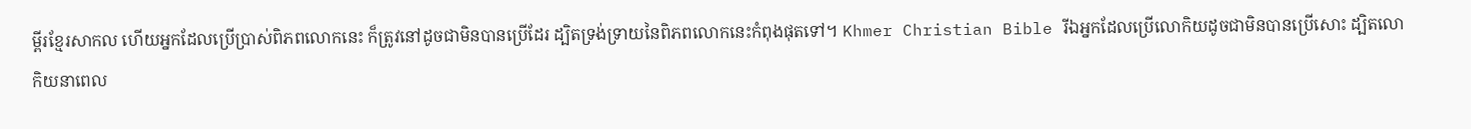ម្ពីរខ្មែរសាកល ហើយអ្នកដែលប្រើប្រាស់ពិភពលោកនេះ ក៏ត្រូវនៅដូចជាមិនបានប្រើដែរ ដ្បិតទ្រង់ទ្រាយនៃពិភពលោកនេះកំពុងផុតទៅ។ Khmer Christian Bible រីឯអ្នកដែលប្រើលោកិយដូចជាមិនបានប្រើសោះ ដ្បិតលោកិយនាពេល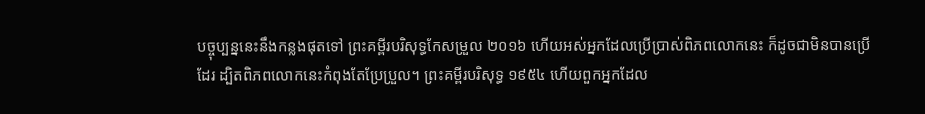បច្ចុប្បន្ននេះនឹងកន្លងផុតទៅ ព្រះគម្ពីរបរិសុទ្ធកែសម្រួល ២០១៦ ហើយអស់អ្នកដែលប្រើប្រាស់ពិភពលោកនេះ ក៏ដូចជាមិនបានប្រើដែរ ដ្បិតពិភពលោកនេះកំពុងតែប្រែប្រួល។ ព្រះគម្ពីរបរិសុទ្ធ ១៩៥៤ ហើយពួកអ្នកដែល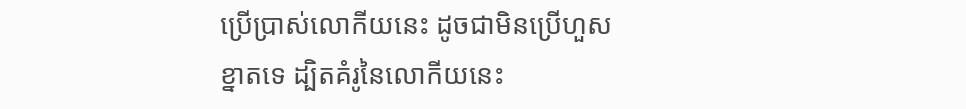ប្រើប្រាស់លោកីយនេះ ដូចជាមិនប្រើហួសខ្នាតទេ ដ្បិតគំរូនៃលោកីយនេះ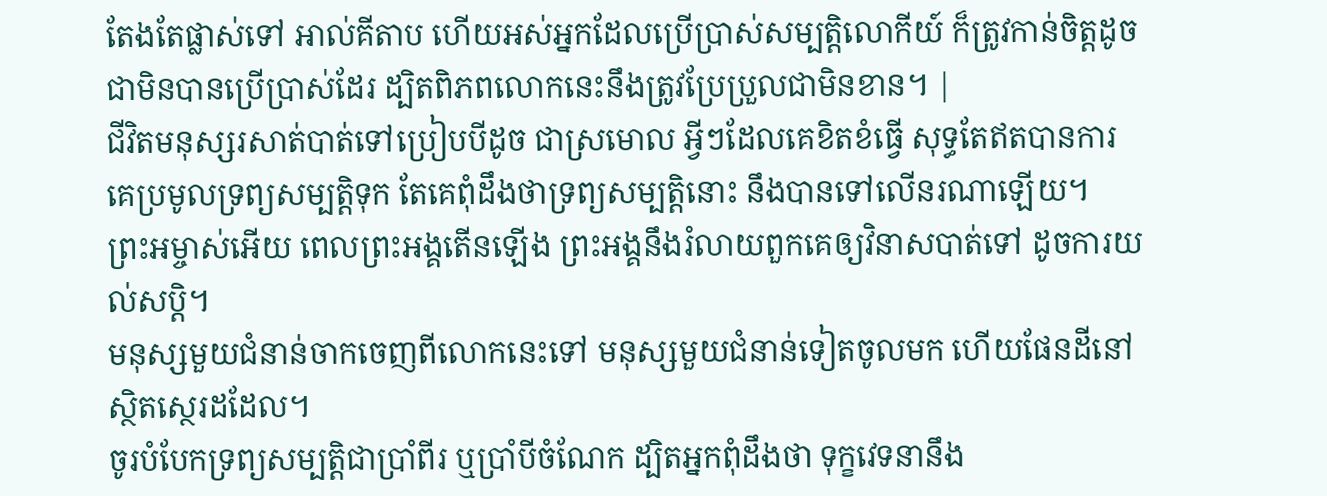តែងតែផ្លាស់ទៅ អាល់គីតាប ហើយអស់អ្នកដែលប្រើប្រាស់សម្បត្តិលោកីយ៍ ក៏ត្រូវកាន់ចិត្ដដូចជាមិនបានប្រើប្រាស់ដែរ ដ្បិតពិភពលោកនេះនឹងត្រូវប្រែប្រួលជាមិនខាន។ |
ជីវិតមនុស្សរសាត់បាត់ទៅប្រៀបបីដូច ជាស្រមោល អ្វីៗដែលគេខិតខំធ្វើ សុទ្ធតែឥតបានការ គេប្រមូលទ្រព្យសម្បត្តិទុក តែគេពុំដឹងថាទ្រព្យសម្បត្តិនោះ នឹងបានទៅលើនរណាឡើយ។
ព្រះអម្ចាស់អើយ ពេលព្រះអង្គតើនឡើង ព្រះអង្គនឹងរំលាយពួកគេឲ្យវិនាសបាត់ទៅ ដូចការយល់សប្ដិ។
មនុស្សមួយជំនាន់ចាកចេញពីលោកនេះទៅ មនុស្សមួយជំនាន់ទៀតចូលមក ហើយផែនដីនៅស្ថិតស្ថេរដដែល។
ចូរបំបែកទ្រព្យសម្បត្តិជាប្រាំពីរ ឬប្រាំបីចំណែក ដ្បិតអ្នកពុំដឹងថា ទុក្ខវេទនានឹង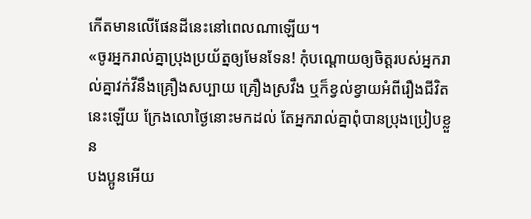កើតមានលើផែនដីនេះនៅពេលណាឡើយ។
«ចូរអ្នករាល់គ្នាប្រុងប្រយ័ត្នឲ្យមែនទែន! កុំបណ្ដោយឲ្យចិត្តរបស់អ្នករាល់គ្នាវក់វីនឹងគ្រឿងសប្បាយ គ្រឿងស្រវឹង ឬក៏ខ្វល់ខ្វាយអំពីរឿងជីវិតនេះឡើយ ក្រែងលោថ្ងៃនោះមកដល់ តែអ្នករាល់គ្នាពុំបានប្រុងប្រៀបខ្លួន
បងប្អូនអើយ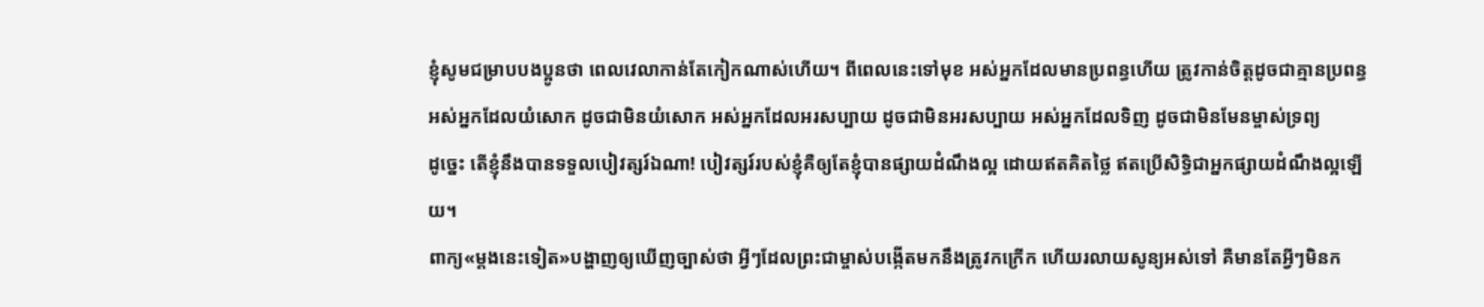ខ្ញុំសូមជម្រាបបងប្អូនថា ពេលវេលាកាន់តែកៀកណាស់ហើយ។ ពីពេលនេះទៅមុខ អស់អ្នកដែលមានប្រពន្ធហើយ ត្រូវកាន់ចិត្តដូចជាគ្មានប្រពន្ធ
អស់អ្នកដែលយំសោក ដូចជាមិនយំសោក អស់អ្នកដែលអរសប្បាយ ដូចជាមិនអរសប្បាយ អស់អ្នកដែលទិញ ដូចជាមិនមែនម្ចាស់ទ្រព្យ
ដូច្នេះ តើខ្ញុំនឹងបានទទួលបៀវត្សរ៍ឯណា! បៀវត្សរ៍របស់ខ្ញុំគឺឲ្យតែខ្ញុំបានផ្សាយដំណឹងល្អ ដោយឥតគិតថ្លៃ ឥតប្រើសិទ្ធិជាអ្នកផ្សាយដំណឹងល្អឡើយ។
ពាក្យ«ម្ដងនេះទៀត»បង្ហាញឲ្យឃើញច្បាស់ថា អ្វីៗដែលព្រះជាម្ចាស់បង្កើតមកនឹងត្រូវកក្រើក ហើយរលាយសូន្យអស់ទៅ គឺមានតែអ្វីៗមិនក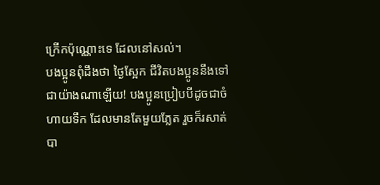ក្រើកប៉ុណ្ណោះទេ ដែលនៅសល់។
បងប្អូនពុំដឹងថា ថ្ងៃស្អែក ជីវិតបងប្អូននឹងទៅជាយ៉ាងណាឡើយ! បងប្អូនប្រៀបបីដូចជាចំហាយទឹក ដែលមានតែមួយភ្លែត រួចក៏រសាត់បា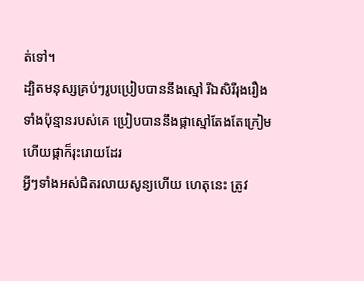ត់ទៅ។
ដ្បិតមនុស្សគ្រប់ៗរូបប្រៀបបាននឹងស្មៅ រីឯសិរីរុងរឿងទាំងប៉ុន្មានរបស់គេ ប្រៀបបាននឹងផ្កាស្មៅតែងតែក្រៀម ហើយផ្កាក៏រុះរោយដែរ
អ្វីៗទាំងអស់ជិតរលាយសូន្យហើយ ហេតុនេះ ត្រូវ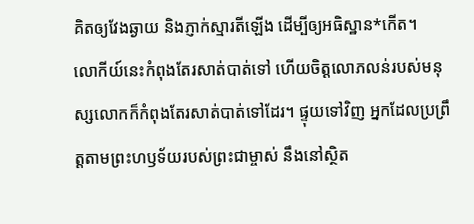គិតឲ្យវែងឆ្ងាយ និងភ្ញាក់ស្មារតីឡើង ដើម្បីឲ្យអធិស្ឋាន*កើត។
លោកីយ៍នេះកំពុងតែរសាត់បាត់ទៅ ហើយចិត្តលោភលន់របស់មនុស្សលោកក៏កំពុងតែរសាត់បាត់ទៅដែរ។ ផ្ទុយទៅវិញ អ្នកដែលប្រព្រឹត្តតាមព្រះហឫទ័យរបស់ព្រះជាម្ចាស់ នឹងនៅស្ថិត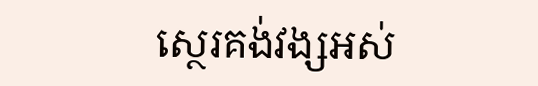ស្ថេរគង់វង្សអស់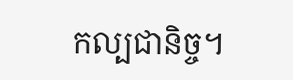កល្បជានិច្ច។